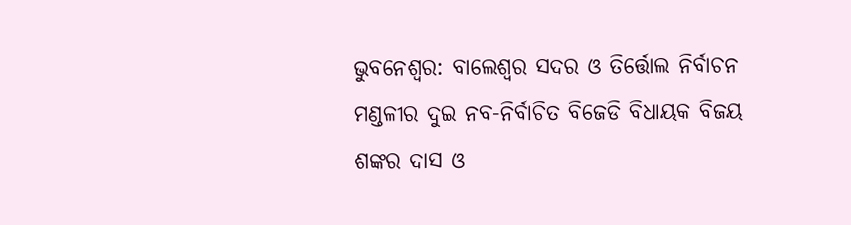ଭୁବନେଶ୍ବର: ବାଲେଶ୍ଵର ସଦର ଓ ତିର୍ତ୍ତୋଲ ନିର୍ବାଚନ ମଣ୍ଡଳୀର ଦୁଇ ନବ-ନିର୍ବାଚିତ ବିଜେଡି ବିଧାୟକ ବିଜୟ ଶଙ୍କର ଦାସ ଓ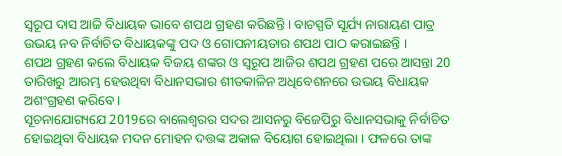ସ୍ୱରୂପ ଦାସ ଆଜି ବିଧାୟକ ଭାବେ ଶପଥ ଗ୍ରହଣ କରିଛନ୍ତି । ବାଚସ୍ପତି ସୂର୍ଯ୍ୟ ନାରାୟଣ ପାତ୍ର ଉଭୟ ନବ ନିର୍ବାଚିତ ବିଧାୟକଙ୍କୁ ପଦ ଓ ଗୋପନୀୟତାର ଶପଥ ପାଠ କରାଇଛନ୍ତି ।
ଶପଥ ଗ୍ରହଣ କଲେ ବିଧାୟକ ବିଜୟ ଶଙ୍କର ଓ ସ୍ୱରୂପ ଆଜିର ଶପଥ ଗ୍ରହଣ ପରେ ଆସନ୍ତା 20 ତାରିଖରୁ ଆରମ୍ଭ ହେଉଥିବା ବିଧାନସଭାର ଶୀତକାଳିନ ଅଧିବେଶନରେ ଉଭୟ ବିଧାୟକ ଅଶଂଗ୍ରହଣ କରିବେ ।
ସୂଚନାଯୋଗ୍ୟଯେ 2019ରେ ବାଲେଶ୍ବରର ସଦର ଆସନରୁ ବିଜେପିରୁ ବିଧାନସଭାକୁ ନିର୍ବାଚିତ ହୋଇଥିବା ବିଧାୟକ ମଦନ ମୋହନ ଦତ୍ତଙ୍କ ଅକାଳ ବିୟୋଗ ହୋଇଥିଲା । ଫଳରେ ତାଙ୍କ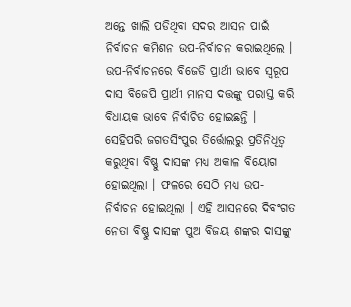ଅନ୍ତେ ଖାଲି ପଡିଥିବା ସଦର ଆସନ ପାଇଁ ନିର୍ବାଚନ କମିଶନ ଉପ-ନିର୍ବାଚନ କରାଇଥିଲେ । ଉପ-ନିର୍ବାଚନରେ ବିଜେଡି ପ୍ରାର୍ଥୀ ଭାବେ ସ୍ବରୂପ ଦାସ ବିଜେପି ପ୍ରାର୍ଥୀ ମାନସ ଦତ୍ତଙ୍କୁ ପରାସ୍ତ କରି ବିଧାୟକ ଭାବେ ନିର୍ବାଚିତ ହୋଇଛନ୍ତି ।
ସେହିପରି ଜଗତସିଂପୁର ତିର୍ତ୍ତୋଲରୁ ପ୍ରତିନିଧିତ୍ବ କରୁଥିବା ବିଷ୍ଣୁ ଦାସଙ୍କ ମଧ୍ୟ ଅକାଳ ବିୟୋଗ ହୋଇଥିଲା । ଫଳରେ ସେଠି ମଧ୍ୟ ଉପ-ନିର୍ବାଚନ ହୋଇଥିଲା । ଏହି ଆସନରେ ଦିବଂଗତ ନେତା ବିଷ୍ଣୁ ଦାସଙ୍କ ପୁଅ ବିଜୟ ଶଙ୍କର ଦାସଙ୍କୁ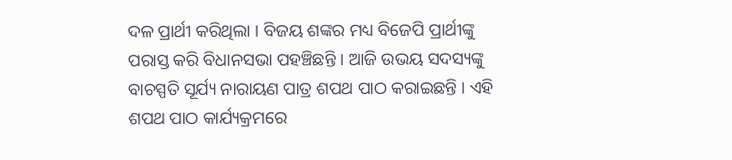ଦଳ ପ୍ରାର୍ଥୀ କରିଥିଲା । ବିଜୟ ଶଙ୍କର ମଧ୍ୟ ବିଜେପି ପ୍ରାର୍ଥୀଙ୍କୁ ପରାସ୍ତ କରି ବିଧାନସଭା ପହଞ୍ଚିଛନ୍ତି । ଆଜି ଉଭୟ ସଦସ୍ୟଙ୍କୁ ବାଚସ୍ପତି ସୂର୍ଯ୍ୟ ନାରାୟଣ ପାତ୍ର ଶପଥ ପାଠ କରାଇଛନ୍ତି । ଏହି ଶପଥ ପାଠ କାର୍ଯ୍ୟକ୍ରମରେ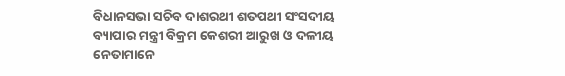ବିଧାନସଭା ସଚିବ ଦାଶରଥୀ ଶତପଥୀ ସଂସଦୀୟ ବ୍ୟାପାର ମନ୍ତ୍ରୀ ବିକ୍ରମ କେଶରୀ ଆରୁଖ ଓ ଦଳୀୟ ନେତାମାନେ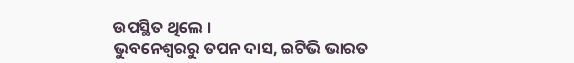ଉପସ୍ଥିତ ଥିଲେ ।
ଭୁବନେଶ୍ବରରୁ ତପନ ଦାସ, ଇଟିଭି ଭାରତ